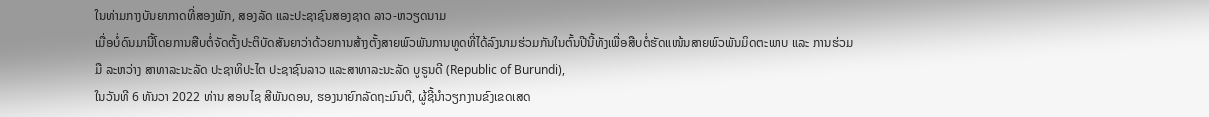ໃນທ່າມກາງບັນຍາກາດທີ່ສອງພັກ, ສອງລັດ ແລະປະຊາຊົນສອງຊາດ ລາວ-ຫວຽດນາມ
ເມື່ອບໍ່ດົນມານີ້ໂດຍການສືບຕໍ່ຈັດຕັ້ງປະຕິບັດສັນຍາວ່າດ້ວຍການສ້າງຕັ້ງສາຍພົວພັນການທູດທີ່ໄດ້ລົງນາມຮ່ວມກັນໃນຕົ້ນປີນີ້ທັງເພື່ອສືບຕໍ່ຮັດແໜ້ນສາຍພົວພັນມິດຕະພາບ ແລະ ການຮ່ວມມື ລະຫວ່າງ ສາທາລະນະລັດ ປະຊາທິປະໄຕ ປະຊາຊົນລາວ ແລະສາທາລະນະລັດ ບູຣູນດີ (Republic of Burundi),
ໃນວັນທີ 6 ທັນວາ 2022 ທ່ານ ສອນໄຊ ສີພັນດອນ, ຮອງນາຍົກລັດຖະມົນຕີ, ຜູ້ຊີ້ນຳວຽກງານຂົງເຂດເສດ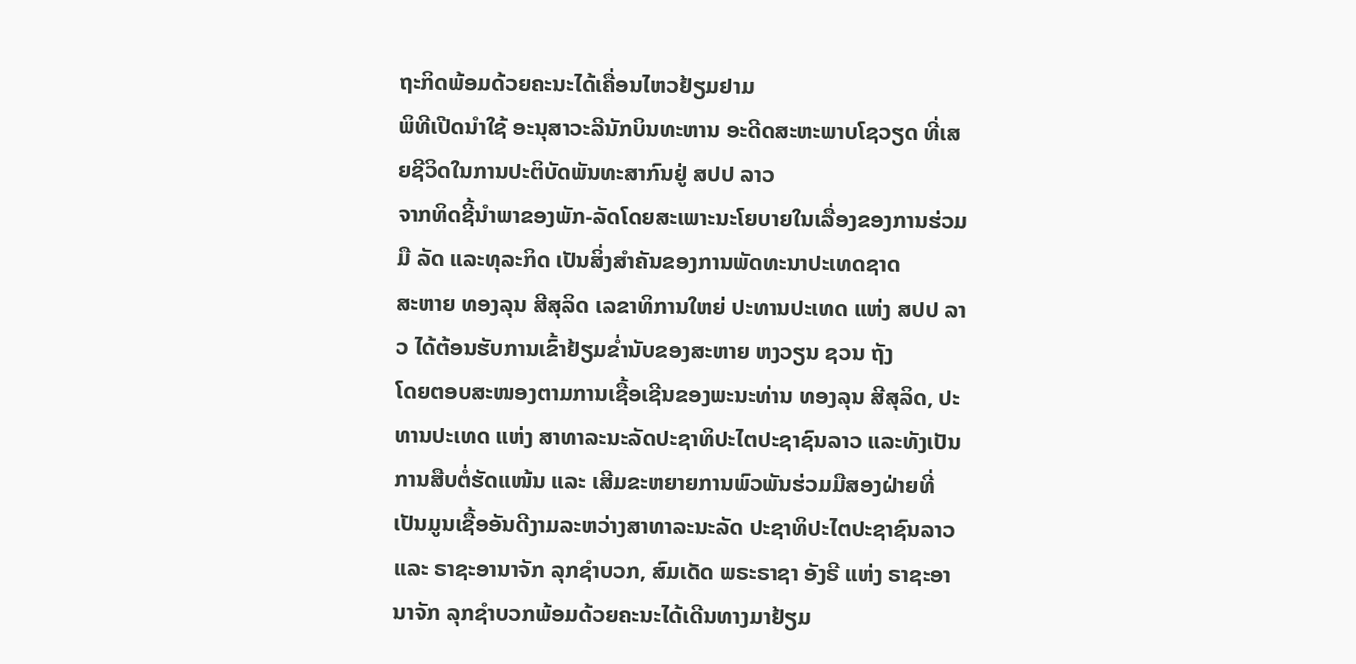ຖະກິດພ້ອມດ້ວຍຄະນະໄດ້ເຄື່ອນໄຫວຢ້ຽມຢາມ
ພິທີເປີດນຳໃຊ້ ອະນຸສາວະລີນັກບິນທະຫານ ອະດີດສະຫະພາບໂຊວຽດ ທີ່ເສຍຊີວິດໃນການປະຕິບັດພັນທະສາກົນຢູ່ ສປປ ລາວ
ຈາກທິດຊີ້ນຳພາຂອງພັກ-ລັດໂດຍສະເພາະນະໂຍບາຍໃນເລື່ອງຂອງການຮ່ວມມື ລັດ ແລະທຸລະກິດ ເປັນສິ່ງສຳຄັນຂອງການພັດທະນາປະເທດຊາດ
ສະຫາຍ ທອງລຸນ ສີສຸລິດ ເລຂາທິການໃຫຍ່ ປະທານປະເທດ ແຫ່ງ ສປປ ລາວ ໄດ້ຕ້ອນຮັບການເຂົ້າຢ້ຽມຂໍ່ານັບຂອງສະຫາຍ ຫງວຽນ ຊວນ ຖັງ
ໂດຍຕອບສະໜອງຕາມການເຊື້ອເຊີນຂອງພະນະທ່ານ ທອງລຸນ ສີສຸລິດ, ປະທານປະເທດ ແຫ່ງ ສາທາລະນະລັດປະຊາທິປະໄຕປະຊາຊົນລາວ ແລະທັງເປັນການສືບຕໍ່ຮັດແໜ້ນ ແລະ ເສີມຂະຫຍາຍການພົວພັນຮ່ວມມືສອງຝ່າຍທີ່ເປັນມູນເຊື້ອອັນດີງາມລະຫວ່າງສາທາລະນະລັດ ປະຊາທິປະໄຕປະຊາຊົນລາວ ແລະ ຣາຊະອານາຈັກ ລຸກຊຳບວກ, ສົມເດັດ ພຣະຣາຊາ ອັງຣີ ແຫ່ງ ຣາຊະອານາຈັກ ລຸກຊຳບວກພ້ອມດ້ວຍຄະນະໄດ້ເດີນທາງມາຢ້ຽມ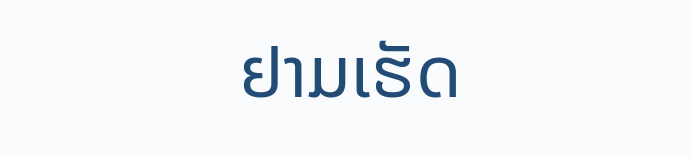ຢາມເຮັດ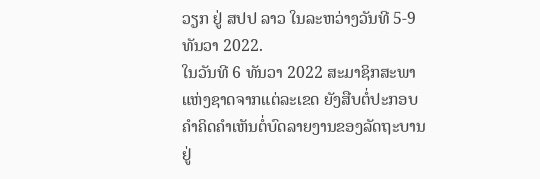ວຽກ ຢູ່ ສປປ ລາວ ໃນລະຫວ່າງວັນທີ 5-9 ທັນວາ 2022.
ໃນວັນທີ 6 ທັນວາ 2022 ສະມາຊິກສະພາແຫ່ງຊາດຈາກແຕ່ລະເຂດ ຍັງສືບຕໍ່ປະກອບຄໍາຄິດຄໍາເຫັນຕໍ່ບົດລາຍງານຂອງລັດຖະບານຢູ່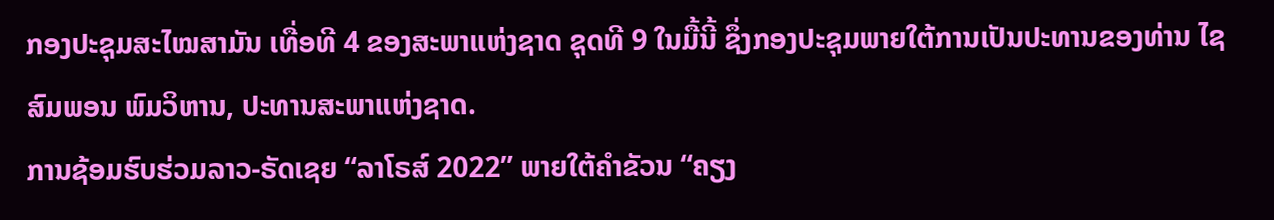ກອງປະຊຸມສະໄໝສາມັນ ເທື່ອທີ 4 ຂອງສະພາແຫ່ງຊາດ ຊຸດທີ 9 ໃນມື້ນີ້ ຊຶ່ງກອງປະຊຸມພາຍໃຕ້ການເປັນປະທານຂອງທ່ານ ໄຊສົມພອນ ພົມວິຫານ, ປະທານສະພາແຫ່ງຊາດ.
ການຊ້ອມຮົບຮ່ວມລາວ-ຣັດເຊຍ “ລາໂຣສ໌ 2022” ພາຍໃຕ້ຄໍາຂັວນ “ຄຽງ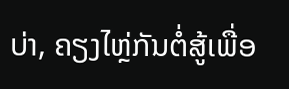ບ່າ, ຄຽງໄຫຼ່ກັນຕໍ່ສູ້ເພື່ອ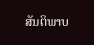ສັນຕິພາບ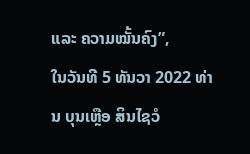ແລະ ຄວາມໝັ້ນຄົງ”,
ໃນວັນທີ 5 ທັນວາ 2022 ທ່ານ ບຸນເຫຼືອ ສິນໄຊວໍ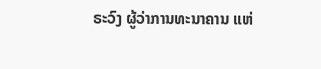ຣະວົງ ຜູ້ວ່າການທະນາຄານ ແຫ່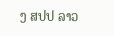ງ ສປປ ລາວ